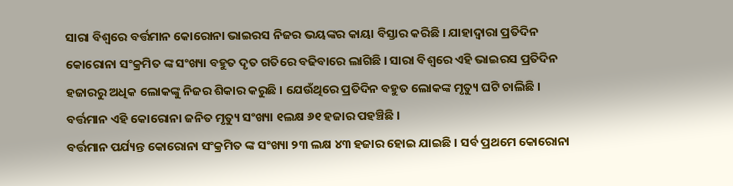ସାରା ବିଶ୍ଵରେ ବର୍ତ୍ତମାନ କୋରୋନା ଭାଇରସ ନିଜର ଭୟଙ୍କର କାୟା ବିସ୍ତାର କରିଛି । ଯାହାଦ୍ୱାରା ପ୍ରତିଦିନ କୋରୋନା ସଂକ୍ରମିତ ଙ୍କ ସଂଖ୍ୟା ବହୁତ ଦୃତ ଗତିରେ ବଢିବାରେ ଲାଗିଛି । ସାରା ବିଶ୍ଵରେ ଏହି ଭାଇରସ ପ୍ରତିଦିନ ହଜାରରୁ ଅଧିକ ଲୋକଙ୍କୁ ନିଜର ଶିକାର କରୁଛି । ଯେଉଁଥିରେ ପ୍ରତିଦିନ ବହୁତ ଲୋକଙ୍କ ମୃତ୍ୟୁ ଘଟି ଚାଲିଛି । ବର୍ତ୍ତମାନ ଏହି କୋରୋନା ଜନିତ ମୃତ୍ୟୁ ସଂଖ୍ୟା ୧ଲକ୍ଷ ୬୧ ହଜାର ପହଞ୍ଚିଛି ।
ବର୍ତ୍ତମାନ ପର୍ଯ୍ୟନ୍ତ କୋରୋନା ସଂକ୍ରମିତ ଙ୍କ ସଂଖ୍ୟା ୨୩ ଲକ୍ଷ ୪୩ ହଜାର ହୋଇ ଯାଇଛି । ସର୍ବ ପ୍ରଥମେ କୋରୋନା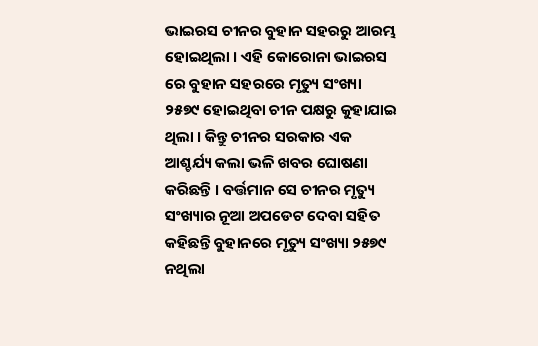ଭାଇରସ ଚୀନର ବୁହାନ ସହରରୁ ଆରମ୍ଭ ହୋଇଥିଲା । ଏହି କୋରୋନା ଭାଇରସ ରେ ବୁହାନ ସହରରେ ମୃତ୍ୟୁ ସଂଖ୍ୟା ୨୫୭୯ ହୋଇଥିବା ଚୀନ ପକ୍ଷରୁ କୁହାଯାଇ ଥିଲା । କିନ୍ତୁ ଚୀନର ସରକାର ଏକ ଆଶ୍ଚର୍ଯ୍ୟ କଲା ଭଳି ଖବର ଘୋଷଣା କରିଛନ୍ତି । ବର୍ତ୍ତମାନ ସେ ଚୀନର ମୃତ୍ୟୁ ସଂଖ୍ୟାର ନୂଆ ଅପଡେଟ ଦେବା ସହିତ କହିଛନ୍ତି ବୁହାନରେ ମୃତ୍ୟୁ ସଂଖ୍ୟା ୨୫୭୯ ନଥିଲା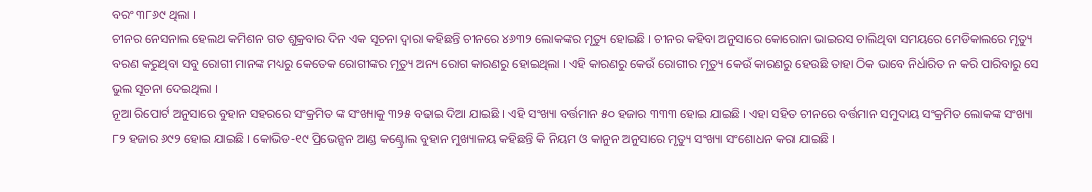ବରଂ ୩୮୬୯ ଥିଲା ।
ଚୀନର ନେସନାଲ ହେଲଥ କମିଶନ ଗତ ଶୁକ୍ରବାର ଦିନ ଏକ ସୂଚନା ଦ୍ଵାରା କହିଛନ୍ତି ଚୀନରେ ୪୬୩୨ ଲୋକଙ୍କର ମୃତ୍ୟୁ ହୋଇଛି । ଚୀନର କହିବା ଅନୁସାରେ କୋରୋନା ଭାଇରସ ଚାଲିଥିବା ସମୟରେ ମେଡିକାଲରେ ମୃତ୍ୟୁ ବରଣ କରୁଥିବା ସବୁ ରୋଗୀ ମାନଙ୍କ ମଧ୍ୟରୁ କେତେକ ରୋଗୀଙ୍କର ମୃତ୍ୟୁ ଅନ୍ୟ ରୋଗ କାରଣରୁ ହୋଇଥିଲା । ଏହି କାରଣରୁ କେଉଁ ରୋଗୀର ମୃତ୍ୟୁ କେଉଁ କାରଣରୁ ହେଉଛି ତାହା ଠିକ ଭାବେ ନିର୍ଧାରିତ ନ କରି ପାରିବାରୁ ସେ ଭୁଲ ସୂଚନା ଦେଇଥିଲା ।
ନୂଆ ରିପୋର୍ଟ ଅନୁସାରେ ବୁହାନ ସହରରେ ସଂକ୍ରମିତ ଙ୍କ ସଂଖ୍ୟାକୁ ୩୨୫ ବଢାଇ ଦିଆ ଯାଇଛି । ଏହି ସଂଖ୍ୟା ବର୍ତ୍ତମାନ ୫୦ ହଜାର ୩୩୩ ହୋଇ ଯାଇଛି । ଏହା ସହିତ ଚୀନରେ ବର୍ତ୍ତମାନ ସମୁଦାୟ ସଂକ୍ରମିତ ଲୋକଙ୍କ ସଂଖ୍ୟା ୮୨ ହଜାର ୬୯୨ ହୋଇ ଯାଇଛି । କୋଭିଡ-୧୯ ପ୍ରିଭେନ୍ସନ ଆଣ୍ଡ କଣ୍ଟ୍ରୋଲ ବୁହାନ ମୁଖ୍ୟାଳୟ କହିଛନ୍ତି କି ନିୟମ ଓ କାନୁନ ଅନୁସାରେ ମୃତ୍ୟୁ ସଂଖ୍ୟା ସଂଶୋଧନ କରା ଯାଇଛି ।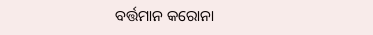ବର୍ତ୍ତମାନ କରୋନା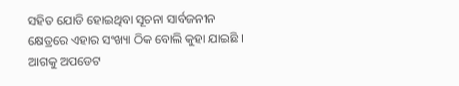ସହିତ ଯୋଡି ହୋଇଥିବା ସୂଚନା ସାର୍ବଜନୀନ କ୍ଷେତ୍ରରେ ଏହାର ସଂଖ୍ୟା ଠିକ ବୋଲି କୁହା ଯାଇଛି । ଆଗକୁ ଅପଡେଟ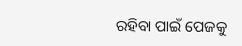ରହିବା ପାଇଁ ପେଜକୁ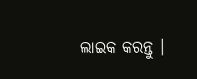ଲାଇକ କରନ୍ତୁ ।